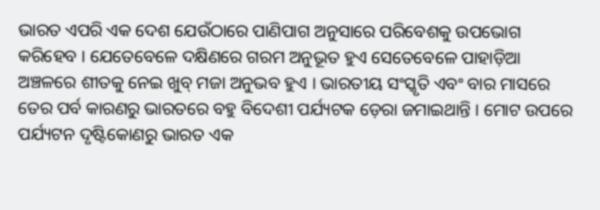ଭାରତ ଏପରି ଏକ ଦେଶ ଯେଉଁଠାରେ ପାଣିପାଗ ଅନୁସାରେ ପରିବେଶକୁ ଉପଭୋଗ କରିହେବ । ଯେତେବେଳେ ଦକ୍ଷିଣରେ ଗରମ ଅନୁଭୂତ ହୁଏ ସେତେବେଳେ ପାହାଡ଼ିଆ ଅଞ୍ଚଳରେ ଶୀତକୁ ନେଇ ଖୁବ୍ ମଜା ଅନୁଭବ ହୁଏ । ଭାରତୀୟ ସଂସ୍କୃତି ଏବଂ ବାର ମାସରେ ତେର ପର୍ବ କାରଣରୁ ଭାରତରେ ବହୁ ବିଦେଶୀ ପର୍ଯ୍ୟଟକ ଡ଼େରା ଜମାଇଥାନ୍ତି । ମୋଟ ଉପରେ ପର୍ଯ୍ୟଟନ ଦୃଷ୍ଟିକୋଣରୁ ଭାରତ ଏକ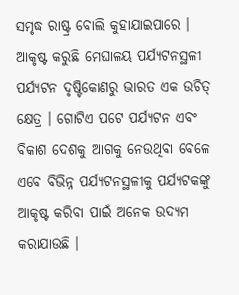ସମୃଦ୍ଧ ରାଷ୍ଟ୍ର ବୋଲି କୁହାଯାଇପାରେ ।
ଆକୃଷ୍ଟ କରୁଛି ମେଘାଳୟ ପର୍ଯ୍ୟଟନସ୍ଥଳୀ
ପର୍ଯ୍ୟଟନ ଦୃଷ୍ଟିକୋଣରୁ ଭାରତ ଏକ ଉଚିତ୍ କ୍ଷେତ୍ର । ଗୋଟିଏ ପଟେ ପର୍ଯ୍ୟଟନ ଏବଂ ବିକାଶ ଦେଶକୁ ଆଗକୁ ନେଉଥିବା ବେଳେ ଏବେ ବିଭିନ୍ନ ପର୍ଯ୍ୟଟନସ୍ଥଳୀକୁ ପର୍ଯ୍ୟଟକଙ୍କୁ ଆକୃଷ୍ଟ କରିବା ପାଇଁ ଅନେକ ଉଦ୍ୟମ କରାଯାଉଛି ।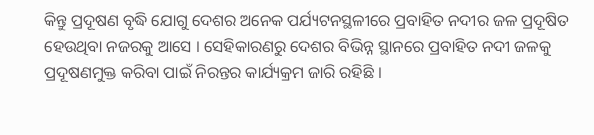କିନ୍ତୁ ପ୍ରଦୂଷଣ ବୃଦ୍ଧି ଯୋଗୁ ଦେଶର ଅନେକ ପର୍ଯ୍ୟଟନସ୍ଥଳୀରେ ପ୍ରବାହିତ ନଦୀର ଜଳ ପ୍ରଦୂଷିତ ହେଉଥିବା ନଜରକୁ ଆସେ । ସେହିକାରଣରୁ ଦେଶର ବିଭିନ୍ନ ସ୍ଥାନରେ ପ୍ରବାହିତ ନଦୀ ଜଳକୁ ପ୍ରଦୂଷଣମୁକ୍ତ କରିବା ପାଇଁ ନିରନ୍ତର କାର୍ଯ୍ୟକ୍ରମ ଜାରି ରହିଛି ।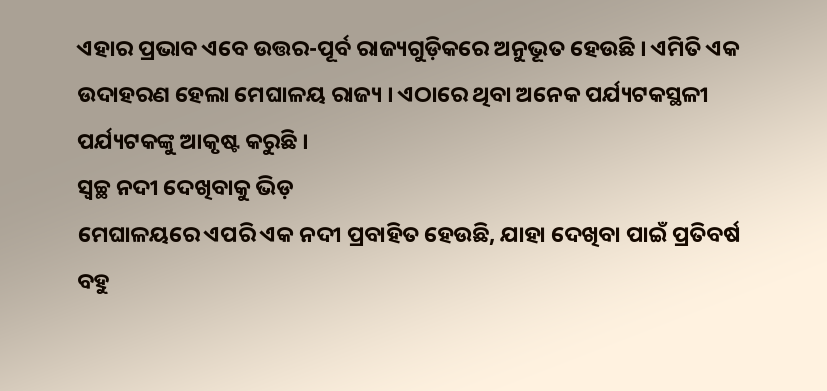ଏହାର ପ୍ରଭାବ ଏବେ ଉତ୍ତର-ପୂର୍ବ ରାଜ୍ୟଗୁଡ଼ିକରେ ଅନୁଭୂତ ହେଉଛି । ଏମିତି ଏକ ଉଦାହରଣ ହେଲା ମେଘାଳୟ ରାଜ୍ୟ । ଏଠାରେ ଥିବା ଅନେକ ପର୍ଯ୍ୟଟକସ୍ଥଳୀ ପର୍ଯ୍ୟଟକଙ୍କୁ ଆକୃଷ୍ଟ କରୁଛି ।
ସ୍ୱଚ୍ଛ ନଦୀ ଦେଖିବାକୁ ଭିଡ଼
ମେଘାଳୟରେ ଏପରି ଏକ ନଦୀ ପ୍ରବାହିତ ହେଉଛି, ଯାହା ଦେଖିବା ପାଇଁ ପ୍ରତିବର୍ଷ ବହୁ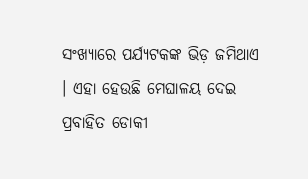ସଂଖ୍ୟାରେ ପର୍ଯ୍ୟଟକଙ୍କ ଭିଡ଼ ଜମିଥାଏ । ଏହା ହେଉଛି ମେଘାଳୟ ଦେଇ ପ୍ରବାହିତ ଡୋକୀ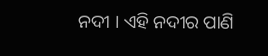ନଦୀ । ଏହି ନଦୀର ପାଣି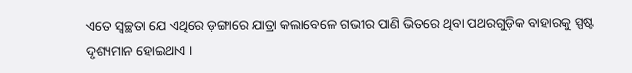ଏତେ ସ୍ୱଚ୍ଛତା ଯେ ଏଥିରେ ଡ଼ଙ୍ଗାରେ ଯାତ୍ରା କଲାବେଳେ ଗଭୀର ପାଣି ଭିତରେ ଥିବା ପଥରଗୁଡ଼ିକ ବାହାରକୁ ସ୍ପଷ୍ଟ ଦୃଶ୍ୟମାନ ହୋଇଥାଏ ।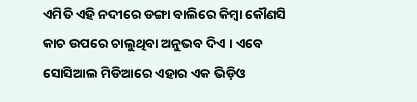ଏମିତି ଏହି ନଦୀରେ ଡଙ୍ଗା ବାଲିରେ କିମ୍ବା କୌଣସି କାଚ ଉପରେ ଚାଲୁଥିବା ଅନୁଭବ ଦିଏ । ଏବେ ସୋସିଆଲ ମିଡିଆରେ ଏହାର ଏକ ଭିଡ଼ିଓ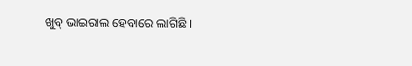ଖୁବ୍ ଭାଇରାଲ ହେବାରେ ଲାଗିଛି ।